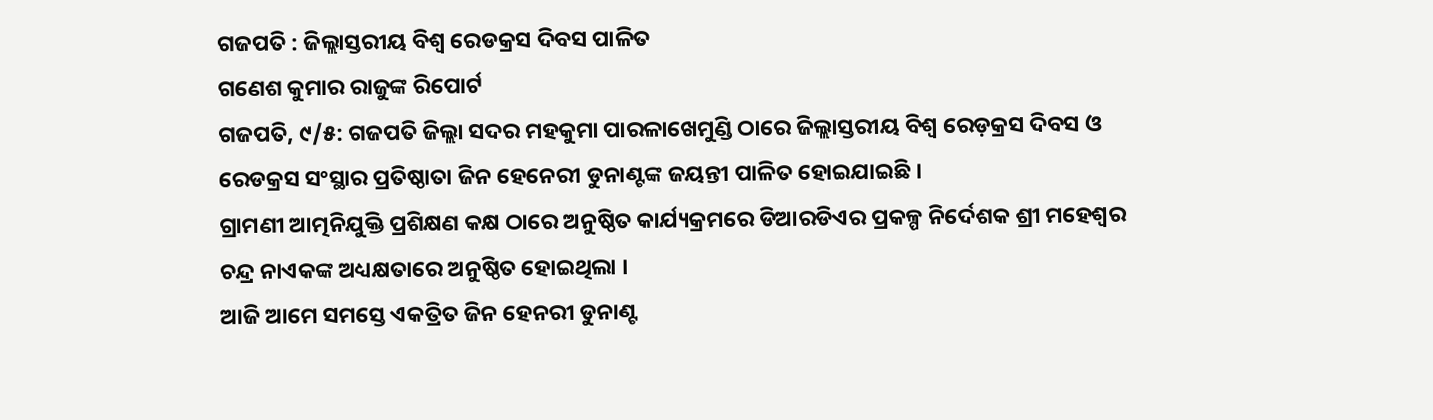ଗଜପତି : ଜିଲ୍ଲାସ୍ତରୀୟ ବିଶ୍ୱ ରେଡକ୍ରସ ଦିବସ ପାଳିତ
ଗଣେଶ କୁମାର ରାଜୁଙ୍କ ରିପୋର୍ଟ
ଗଜପତି, ୯/୫: ଗଜପତି ଜିଲ୍ଲା ସଦର ମହକୁମା ପାରଳାଖେମୁଣ୍ଡି ଠାରେ ଜିଲ୍ଲାସ୍ତରୀୟ ବିଶ୍ୱ ରେଡ଼କ୍ରସ ଦିବସ ଓ ରେଡକ୍ରସ ସଂସ୍ଥାର ପ୍ରତିଷ୍ଠାତା ଜିନ ହେନେରୀ ଡୁନାଣ୍ଟଙ୍କ ଜୟନ୍ତୀ ପାଳିତ ହୋଇଯାଇଛି ।
ଗ୍ରାମଣୀ ଆତ୍ମନିଯୁକ୍ତି ପ୍ରଶିକ୍ଷଣ କକ୍ଷ ଠାରେ ଅନୁଷ୍ଠିତ କାର୍ଯ୍ୟକ୍ରମରେ ଡିଆରଡିଏର ପ୍ରକଳ୍ପ ନିର୍ଦେଶକ ଶ୍ରୀ ମହେଶ୍ୱର ଚନ୍ଦ୍ର ନାଏକଙ୍କ ଅଧ୍ୟକ୍ଷତାରେ ଅନୁଷ୍ଠିତ ହୋଇଥିଲା ।
ଆଜି ଆମେ ସମସ୍ତେ ଏକତ୍ରିତ ଜିନ ହେନରୀ ଡୁନାଣ୍ଟ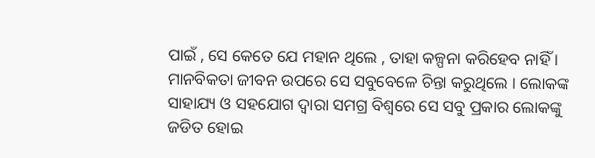ପାଇଁ , ସେ କେତେ ଯେ ମହାନ ଥିଲେ , ତାହା କଳ୍ପନା କରିହେବ ନାହିଁ । ମାନବିକତା ଜୀବନ ଉପରେ ସେ ସବୁବେଳେ ଚିନ୍ତା କରୁଥିଲେ । ଲୋକଙ୍କ ସାହାଯ୍ୟ ଓ ସହଯୋଗ ଦ୍ୱାରା ସମଗ୍ର ବିଶ୍ୱରେ ସେ ସବୁ ପ୍ରକାର ଲୋକଙ୍କୁ ଜଡିତ ହୋଇ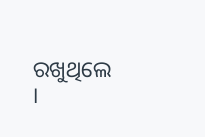ରଖୁଥିଲେ ।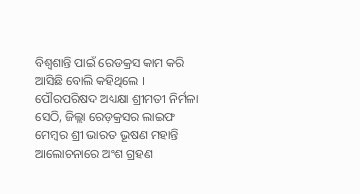ବିଶ୍ୱଶାନ୍ତି ପାଇଁ ରେଡକ୍ରସ କାମ କରି ଆସିଛି ବୋଲି କହିଥିଲେ ।
ପୌରପରିଷଦ ଅଧ୍ୟକ୍ଷା ଶ୍ରୀମତୀ ନିର୍ମଳା ସେଠି, ଜିଲ୍ଲା ରେଡ଼କ୍ରସର ଲାଇଫ ମେମ୍ବର ଶ୍ରୀ ଭାରତ ଭୂଷଣ ମହାନ୍ତି ଆଲୋଚନାରେ ଅଂଶ ଗ୍ରହଣ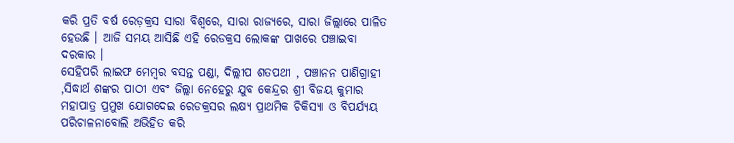କରି ପ୍ରତି ବର୍ଷ ରେଡ଼କ୍ରସ ସାରା ବିଶ୍ୱରେ, ସାରା ରାଜ୍ୟରେ, ସାରା ଜିଲ୍ଲାରେ ପାଳିତ ହେଉଛି । ଆଜି ସମୟ ଆସିଛି ଏହି ରେଡକ୍ରସ ଲୋକଙ୍କ ପାଖରେ ପଞ୍ଚାଇବା ଦରକାର ।
ସେହିପରି ଲାଇଫ ମେମ୍ବର ବସନ୍ତ ପଣ୍ଡା, ଦିଲ୍ଲୀପ ଶତପଥୀ , ପଞ୍ଚାନନ ପାଣିଗ୍ରାହୀ ,ସିଦ୍ଧାର୍ଥ ଶଙ୍କର ପାଠୀ ଏବଂ ଜିଲ୍ଲା ନେହେରୁ ଯୁବ କେନ୍ଦ୍ରର ଶ୍ରୀ ବିଜୟ କୁମାର ମହାପାତ୍ର ପ୍ରମୁଖ ଯୋଗଦେଇ ରେଡକ୍ରସର ଲକ୍ଷ୍ୟ ପ୍ରାଥମିକ ଚିକିସ୍ୟା ଓ ବିପର୍ଯ୍ୟୟ ପରିଚାଳନାବୋଲି ଅଭିହିତ କରି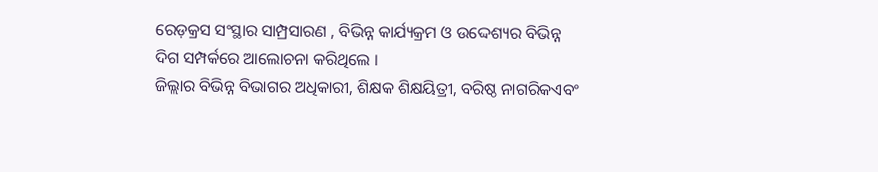ରେଡ଼କ୍ରସ ସଂସ୍ଥାର ସାମ୍ପ୍ରସାରଣ , ବିଭିନ୍ନ କାର୍ଯ୍ୟକ୍ରମ ଓ ଉଦ୍ଦେଶ୍ୟର ବିଭିନ୍ନ ଦିଗ ସମ୍ପର୍କରେ ଆଲୋଚନା କରିଥିଲେ ।
ଜିଲ୍ଲାର ବିଭିନ୍ନ ବିଭାଗର ଅଧିକାରୀ, ଶିକ୍ଷକ ଶିକ୍ଷୟିତ୍ରୀ, ବରିଷ୍ଠ ନାଗରିକଏବଂ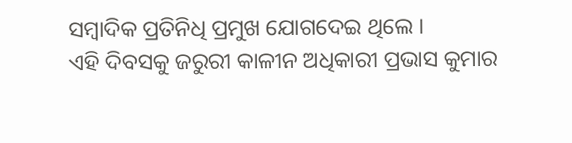ସମ୍ବାଦିକ ପ୍ରତିନିଧି ପ୍ରମୁଖ ଯୋଗଦେଇ ଥିଲେ ।
ଏହି ଦିବସକୁ ଜରୁରୀ କାଳୀନ ଅଧିକାରୀ ପ୍ରଭାସ କୁମାର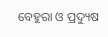ବେହୁରା ଓ ପ୍ରଦ୍ୟୁଷ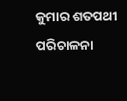କୁମାର ଶତପଥୀ ପରିଚାଳନା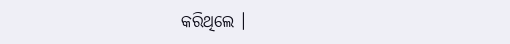କରିଥିଲେ ।